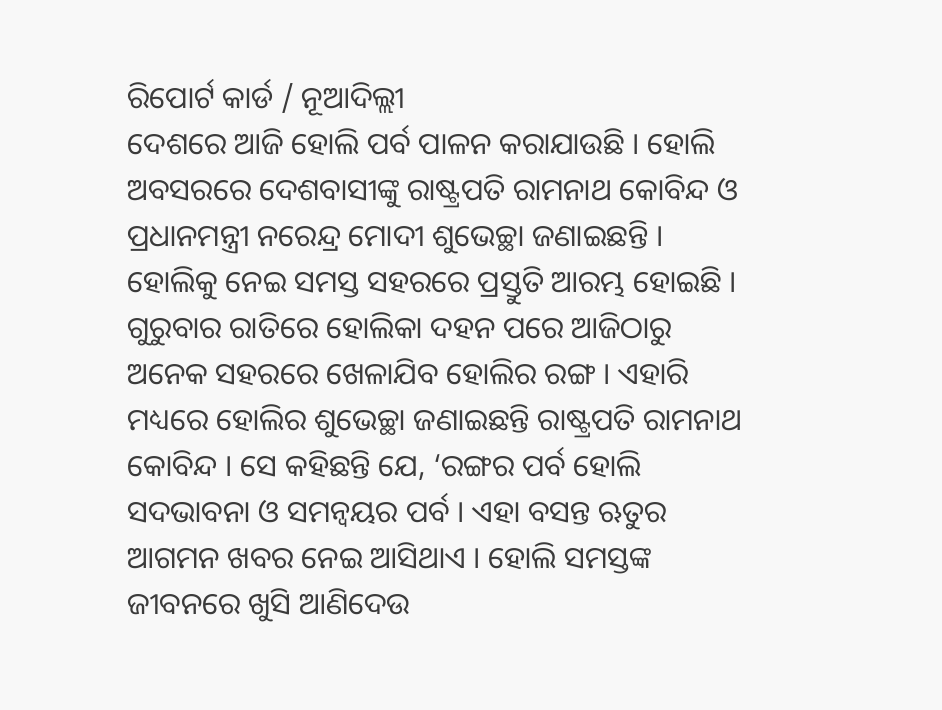ରିପୋର୍ଟ କାର୍ଡ / ନୂଆଦିଲ୍ଲୀ
ଦେଶରେ ଆଜି ହୋଲି ପର୍ବ ପାଳନ କରାଯାଉଛି । ହୋଲି ଅବସରରେ ଦେଶବାସୀଙ୍କୁ ରାଷ୍ଟ୍ରପତି ରାମନାଥ କୋବିନ୍ଦ ଓ ପ୍ରଧାନମନ୍ତ୍ରୀ ନରେନ୍ଦ୍ର ମୋଦୀ ଶୁଭେଚ୍ଛା ଜଣାଇଛନ୍ତି । ହୋଲିକୁ ନେଇ ସମସ୍ତ ସହରରେ ପ୍ରସ୍ତୁତି ଆରମ୍ଭ ହୋଇଛି । ଗୁରୁବାର ରାତିରେ ହୋଲିକା ଦହନ ପରେ ଆଜିଠାରୁ ଅନେକ ସହରରେ ଖେଳାଯିବ ହୋଲିର ରଙ୍ଗ । ଏହାରି ମଧ୍ୟରେ ହୋଲିର ଶୁଭେଚ୍ଛା ଜଣାଇଛନ୍ତି ରାଷ୍ଟ୍ରପତି ରାମନାଥ କୋବିନ୍ଦ । ସେ କହିଛନ୍ତି ଯେ, ‘ରଙ୍ଗର ପର୍ବ ହୋଲି ସଦଭାବନା ଓ ସମନ୍ୱୟର ପର୍ବ । ଏହା ବସନ୍ତ ଋତୁର ଆଗମନ ଖବର ନେଇ ଆସିଥାଏ । ହୋଲି ସମସ୍ତଙ୍କ ଜୀବନରେ ଖୁସି ଆଣିଦେଉ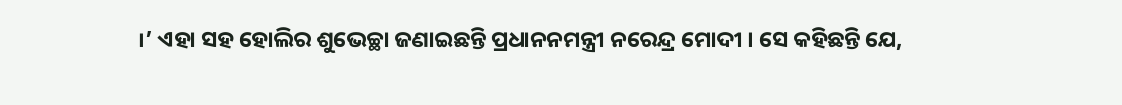।’ ଏହା ସହ ହୋଲିର ଶୁଭେଚ୍ଛା ଜଣାଇଛନ୍ତି ପ୍ରଧାନନମନ୍ତ୍ରୀ ନରେନ୍ଦ୍ର ମୋଦୀ । ସେ କହିଛନ୍ତି ଯେ,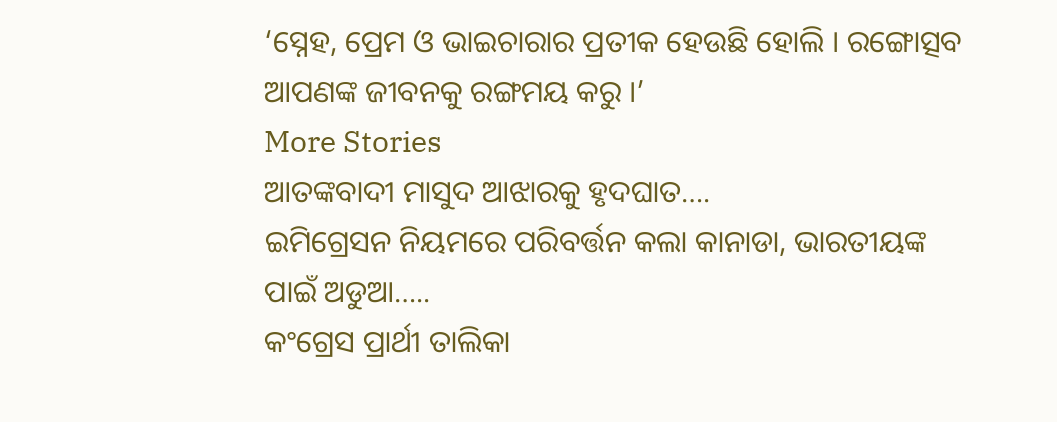‘ସ୍ନେହ, ପ୍ରେମ ଓ ଭାଇଚାରାର ପ୍ରତୀକ ହେଉଛି ହୋଲି । ରଙ୍ଗୋତ୍ସବ ଆପଣଙ୍କ ଜୀବନକୁ ରଙ୍ଗମୟ କରୁ ।’
More Stories
ଆତଙ୍କବାଦୀ ମାସୁଦ ଆଝାରକୁ ହୃଦଘାତ….
ଇମିଗ୍ରେସନ ନିୟମରେ ପରିବର୍ତ୍ତନ କଲା କାନାଡା, ଭାରତୀୟଙ୍କ ପାଇଁ ଅଡୁଆ…..
କଂଗ୍ରେସ ପ୍ରାର୍ଥୀ ତାଲିକା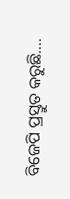ବିଜେପି ପ୍ରସ୍ତୁତ କରୁଛି….